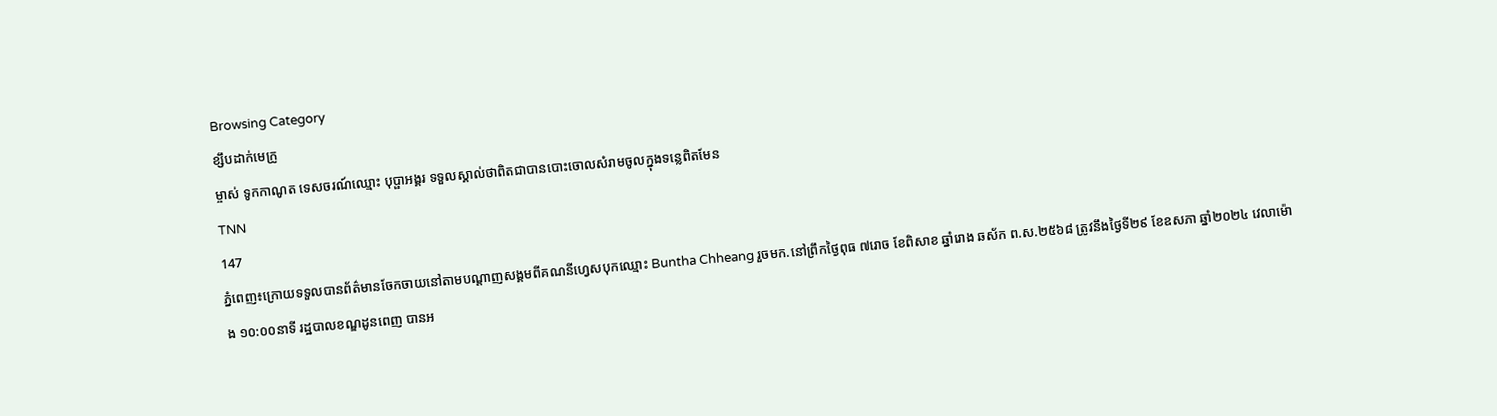Browsing Category
ខ្សឹបដាក់មេក្រូ
ម្ចាស់ ទូកកាណូត ទេសចរណ៍ឈ្មោះ បុប្ផាអង្គរ ទទួលស្គាល់ថាពិតជាបានបោះចោលសំរាមចូលក្នុងទន្លេពិតមែន
TNN
147
ភ្នំពេញ៖ក្រោយទទួលបានព័ត៌មានចែកចាយនៅតាមបណ្តាញសង្គមពីគណនីហ្វេសបុកឈ្មោះ Buntha Chheang រួចមក.នៅព្រឹកថ្ងៃពុធ ៧រោច ខែពិសាខ ឆ្នាំរោង ឆស័ក ព.ស.២៥៦៨ ត្រូវនឹងថ្ងៃទី២៩ ខែឧសភា ឆ្នាំ២០២៤ វេលាម៉ោង ១០:០០នាទី រដ្ឋបាលខណ្ឌដូនពេញ បានអ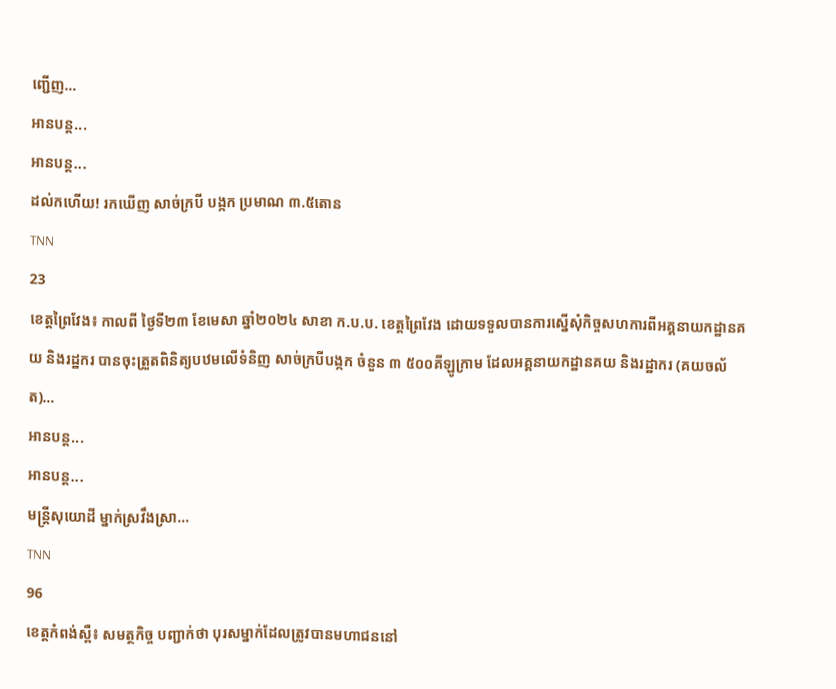ញ្ជើញ…
អានបន្ត...
អានបន្ត...
ដល់កហើយ! រកឃើញ សាច់ក្របី បង្កក ប្រមាណ ៣.៥តោន
TNN
23
ខេត្តព្រៃវែង៖ កាលពី ថ្ងៃទី២៣ ខែមេសា ឆ្នាំ២០២៤ សាខា ក.ប.ប. ខេត្តព្រៃវែង ដោយទទួលបានការស្នើសុំកិច្ចសហការពីអគ្គនាយកដ្ឋានគយ និងរដ្ឋករ បានចុះត្រួតពិនិត្យបឋមលើទំនិញ សាច់ក្របីបង្កក ចំនួន ៣ ៥០០គីឡូក្រាម ដែលអគ្គនាយកដ្ឋានគយ និងរដ្ឋាករ (គយចល័ត)…
អានបន្ត...
អានបន្ត...
មន្រ្តីសុយោដី ម្នាក់ស្រវឹងស្រា…
TNN
96
ខេត្តកំពង់ស្ពឺ៖ សមត្ថកិច្ច បញ្ជាក់ថា បុរសម្នាក់ដែលត្រូវបានមហាជននៅ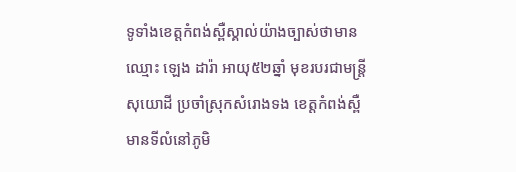ទូទាំងខេត្តកំពង់ស្ពឺស្គាល់យ៉ាងច្បាស់ថាមានឈ្មោះ ឡេង ដារ៉ា អាយុ៥២ឆ្នាំ មុខរបរជាមន្រ្តីសុយោដី ប្រចាំស្រុកសំរោងទង ខេត្ដកំពង់ស្ពឺ មានទីលំនៅភូមិ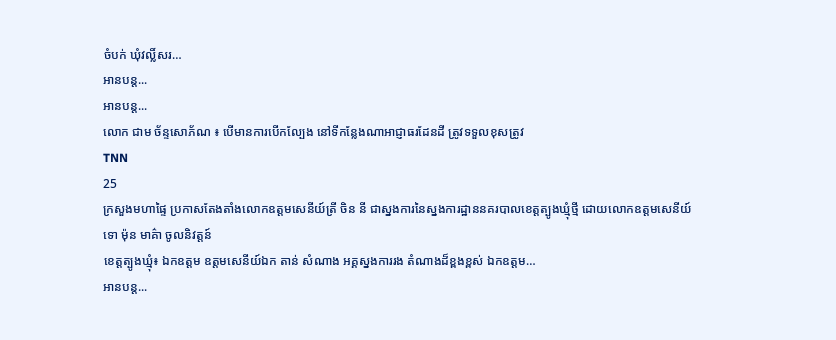ចំបក់ ឃុំវល្លិ៍សរ…
អានបន្ត...
អានបន្ត...
លោក ជាម ច័ន្ទសោភ័ណ ៖ បើមានការបើកល្បែង នៅទីកន្លែងណាអាជ្ញាធរដែនដី ត្រូវទទួលខុសត្រូវ
TNN
25
ក្រសួងមហាផ្ទៃ ប្រកាសតែងតាំងលោកឧត្តមសេនីយ៍ត្រី ចិន នី ជាស្នងការនៃស្នងការដ្ឋាននគរបាលខេត្តត្បូងឃ្មុំថ្មី ដោយលោកឧត្តមសេនីយ៍ទោ ម៉ុន មាគ៌ា ចូលនិវត្តន៍
ខេត្តត្បូងឃ្មុំ៖ ឯកឧត្តម ឧត្តមសេនីយ៍ឯក តាន់ សំណាង អគ្គស្នងការរង តំណាងដ៏ខ្ពងខ្ពស់ ឯកឧត្តម…
អានបន្ត...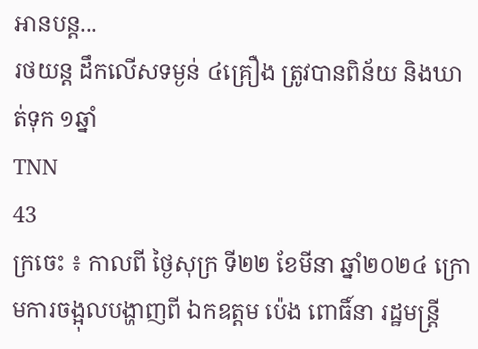អានបន្ត...
រថយន្ដ ដឹកលើសទម្ងន់ ៤គ្រឿង ត្រូវបានពិន័យ និងឃាត់ទុក ១ឆ្នាំ
TNN
43
ក្រចេះ ៖ កាលពី ថ្ងៃសុក្រ ទី២២ ខែមីនា ឆ្នាំ២០២៤ ក្រោមការចង្អុលបង្ហាញពី ឯកឧត្តម ប៉េង ពោធិ៍នា រដ្ឋមន្រ្តី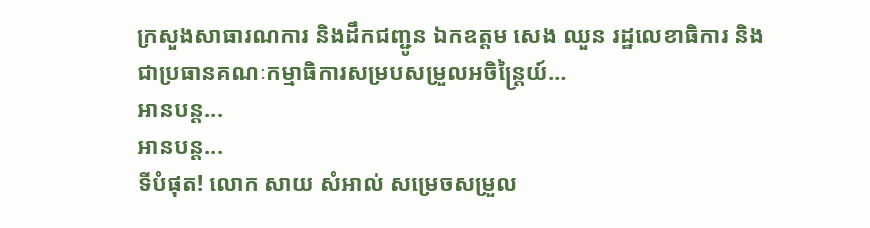ក្រសួងសាធារណការ និងដឹកជញ្ជូន ឯកឧត្តម សេង ឈួន រដ្ឋលេខាធិការ និងជាប្រធានគណៈកម្មាធិការសម្របសម្រួលអចិន្ត្រៃយ៍…
អានបន្ត...
អានបន្ត...
ទីបំផុត! លោក សាយ សំអាល់ សម្រេចសម្រួល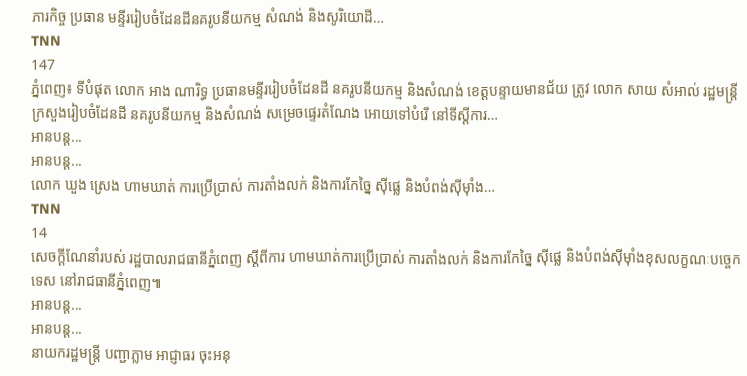ភារកិច្ច ប្រធាន មន្ទីររៀបចំដែនដីនគរូបនីយកម្ម សំណង់ និងសូរិយោដី…
TNN
147
ភ្នំពេញ៖ ទីបំផុត លោក អាង ណារិទ្ធ ប្រធានមន្ទីររៀបចំដែនដី នគរូបនីយកម្ម និងសំណង់ ខេត្តបន្ទាយមានជ័យ ត្រូវ លោក សាយ សំអាល់ រដ្ឋមន្ត្រី ក្រសួងរៀបចំដែនដី នគរូបនីយកម្ម និងសំណង់ សម្រេចផ្ទេរតំណែង អោយទៅបំរើ នៅទីស្តីការ…
អានបន្ត...
អានបន្ត...
លោក ឃួង ស្រេង ហាមឃាត់ ការប្រើប្រាស់ ការតាំងលក់ និងការកែច្នៃ ស៊ីផ្លេ និងបំពង់ស៊ីម៉ាំង…
TNN
14
សេចក្តីណែនាំរបស់ រដ្ឋបាលរាជធានីភ្នំពេញ ស្តីពីការ ហាមឃាត់ការប្រើប្រាស់ ការតាំងលក់ និងការកែច្នៃ ស៊ីផ្លេ និងបំពង់ស៊ីម៉ាំងខុសលក្ខណៈបច្ចេកទេស នៅរាជធានីភ្នំពេញ៕
អានបន្ត...
អានបន្ត...
នាយករដ្ឋមន្ត្រី បញ្ជាភ្លាម អាជ្ញាធរ ចុះអនុ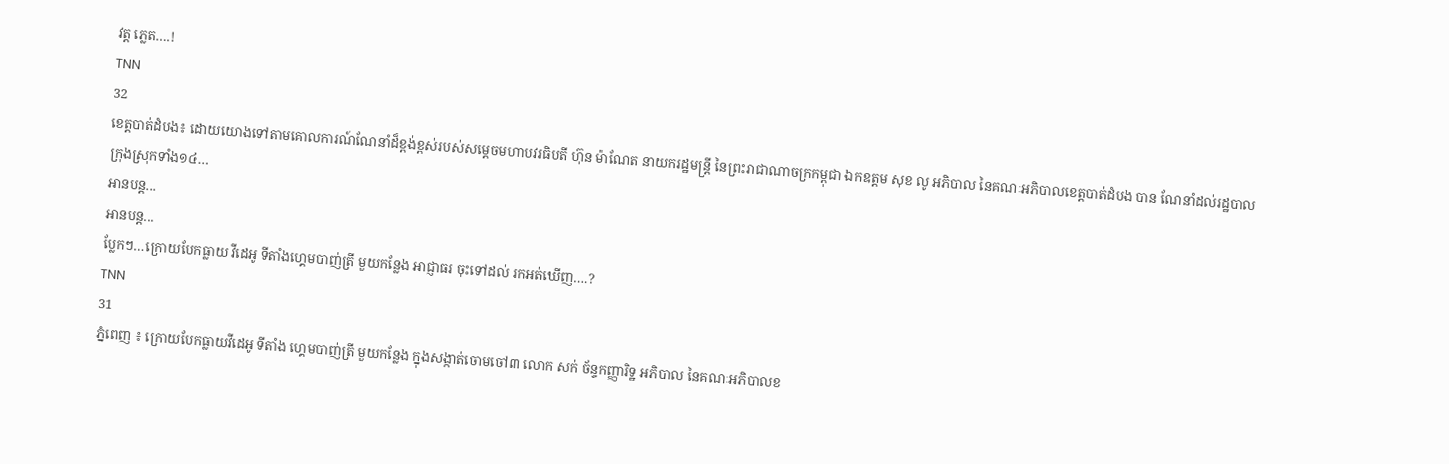វត្ត ភ្លេត….!
TNN
32
ខេត្តបាត់ដំបង៖ ដោយយោងទៅតាមគោលការណ៍ណែនាំដ៏ខ្ពង់ខ្ពស់របស់សម្ដេចមហាបវរធិបតី ហ៊ុន ម៉ាណែត នាយករដ្ឋមន្រ្ដី នៃព្រះរាជាណាចក្រកម្ពុជា ឯកឧត្តម សុខ លូ អភិបាល នៃគណៈអភិបាលខេត្តបាត់ដំបង បាន ណែនាំដល់រដ្ឋបាលក្រុងស្រុកទាំង១៤…
អានបន្ត...
អានបន្ត...
ប្លែកៗ…ក្រោយបែកធ្លាយ វីដេអូ ទីតាំងហ្គេមបាញ់ត្រី មួយកន្លែង អាជ្ញាធរ ចុះទៅដល់ រកអត់ឃើញ….?
TNN
31
ភ្នំពេញ ៖ ក្រោយបែកធ្លាយវីដេអូ ទីតាំង ហ្គេមបាញ់ត្រី មួយកន្លែង ក្នុងសង្កាត់ចោមចៅ៣ លោក សក់ ច័ន្ទកញ្ញារិទ្ឋ អភិបាល នៃគណៈអភិបាលខ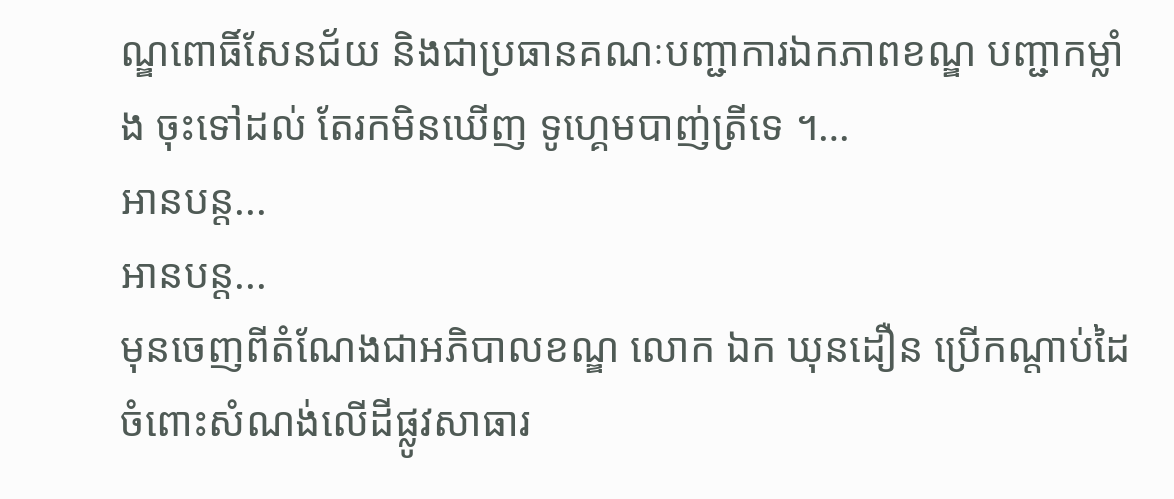ណ្ឌពោធិ៍សែនជ័យ និងជាប្រធានគណៈបញ្ជាការឯកភាពខណ្ឌ បញ្ជាកម្លាំង ចុះទៅដល់ តែរកមិនឃើញ ទូហ្គេមបាញ់ត្រីទេ ។…
អានបន្ត...
អានបន្ត...
មុនចេញពីតំណែងជាអភិបាលខណ្ឌ លោក ឯក ឃុនដឿន ប្រើកណ្តាប់ដៃ ចំពោះសំណង់លើដីផ្លូវសាធារ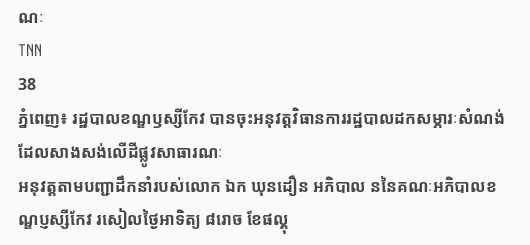ណៈ
TNN
38
ភ្នំពេញ៖ រដ្ឋបាលខណ្ឌឫស្សីកែវ បានចុះអនុវត្តវិធានការរដ្ឋបាលដកសម្ភារៈសំណង់ដែលសាងសង់លើដីផ្លូវសាធារណៈ
អនុវត្តតាមបញ្ជាដឹកនាំរបស់លោក ឯក ឃុនដឿន អភិបាល ននៃគណៈអភិបាលខណ្ឌប្ញស្សីកែវ រសៀលថ្ងៃអាទិត្យ ៨រោច ខែផល្គុ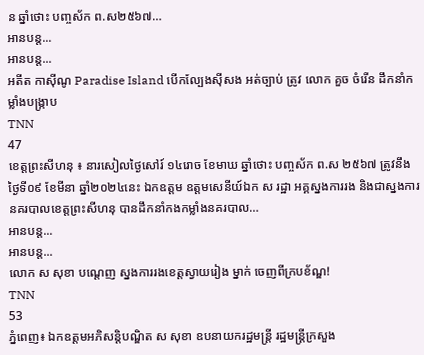ន ឆ្នាំថោះ បញ្ចស័ក ព.ស២៥៦៧…
អានបន្ត...
អានបន្ត...
អតីត កាសុីណូ Paradise Island បើកល្បែងស៊ីសង អត់ច្បាប់ ត្រូវ លោក គួច ចំរើន ដឹកនាំកម្លាំងបង្ក្រាប
TNN
47
ខេត្តព្រះសីហនុ ៖ នារសៀលថ្ងៃសៅរ៍ ១៤រោច ខែមាឃ ឆ្នាំថោះ បញ្ចស័ក ព.ស ២៥៦៧ ត្រូវនឹងថ្ងៃទី០៩ ខែមីនា ឆ្នាំ២០២៤នេះ ឯកឧត្ដម ឧត្ដមសេនីយ៍ឯក ស រដ្ឋា អគ្គស្នងការរង និងជាស្នងការនគរបាលខេត្តព្រះសីហនុ បានដឹកនាំកងកម្លាំងនគរបាល…
អានបន្ត...
អានបន្ត...
លោក ស សុខា បណ្ដេញ ស្នងការរងខេត្តស្វាយរៀង ម្នាក់ ចេញពីក្របខ័ណ្ឌ!
TNN
53
ភ្នំពេញ៖ ឯកឧត្ដមអភិសន្តិបណ្ឌិត ស សុខា ឧបនាយករដ្ឋមន្ត្រី រដ្ឋមន្ត្រីក្រសួង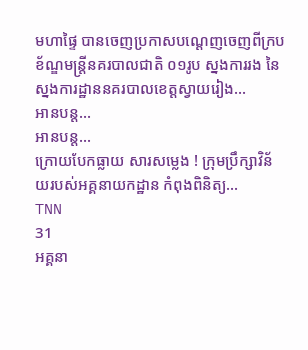មហាផ្ទៃ បានចេញប្រកាសបណ្ដេញចេញពីក្របខ័ណ្ឌមន្រ្តីនគរបាលជាតិ ០១រូប ស្នងការរង នៃស្នងការដ្ឋាននគរបាលខេត្តស្វាយរៀង…
អានបន្ត...
អានបន្ត...
ក្រោយបែកធ្លាយ សារសម្លេង ! ក្រុមប្រឹក្សាវិន័យរបស់អគ្គនាយកដ្ឋាន កំពុងពិនិត្យ…
TNN
31
អគ្គនា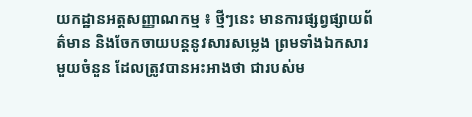យកដ្ឋានអត្តសញ្ញាណកម្ម ៖ ថ្មីៗនេះ មានការផ្សព្វផ្សាយព័ត៌មាន និងចែកចាយបន្តនូវសារសម្លេង ព្រមទាំងឯកសារមួយចំនួន ដែលត្រូវបានអះអាងថា ជារបស់ម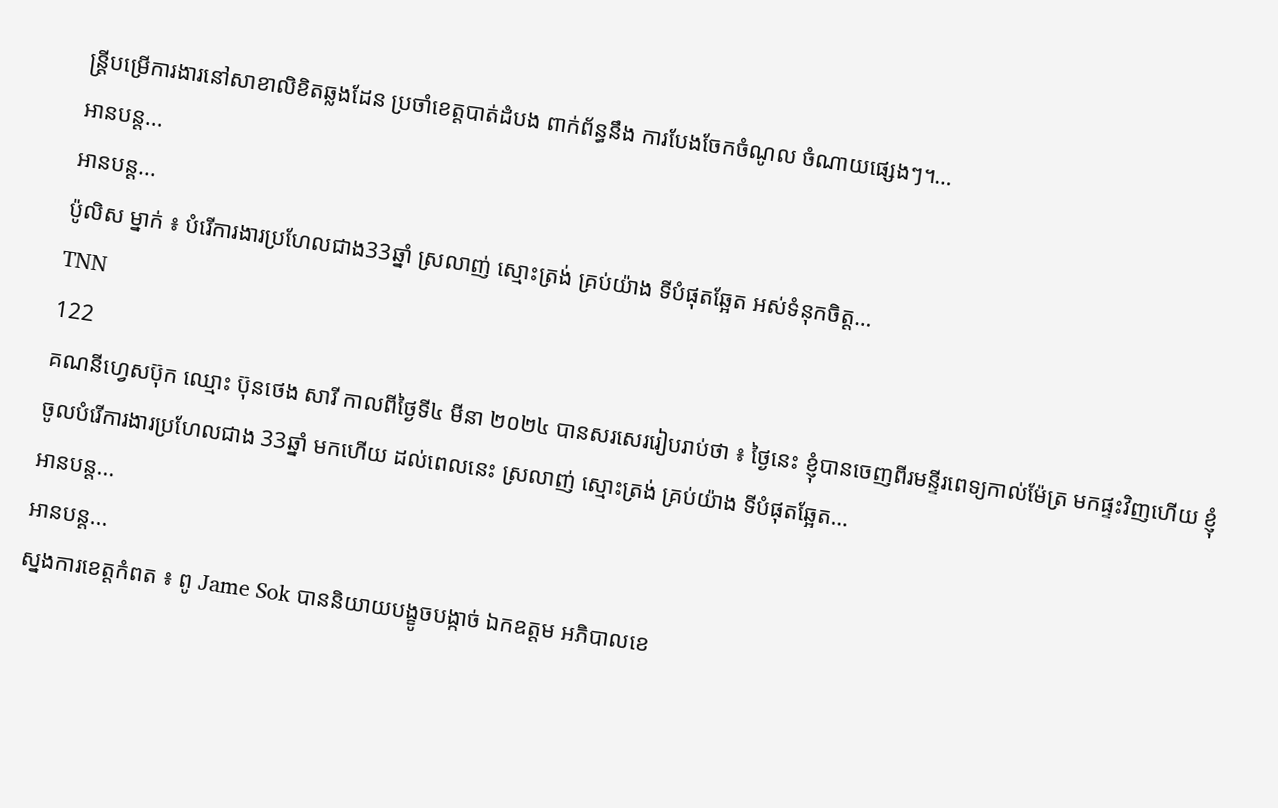ន្ត្រីបម្រើការងារនៅសាខាលិខិតឆ្លងដែន ប្រចាំខេត្តបាត់ដំបង ពាក់ព័ន្ធនឹង ការបែងចែកចំណូល ចំណាយផ្សេងៗ។…
អានបន្ត...
អានបន្ត...
ប៉ូលិស ម្នាក់ ៖ បំរើការងារប្រហែលជាង33ឆ្នាំ ស្រលាញ់ ស្មោះត្រង់ គ្រប់យ៉ាង ទីបំផុតឆ្អែត អស់ទំនុកចិត្ត…
TNN
122
គណនីហ្វេសប៊ុក ឈ្មោះ ប៊ុនថេង សារី កាលពីថ្ងៃទី៤ មីនា ២០២៤ បានសរសេររៀបរាប់ថា ៖ ថ្ងៃនេះ ខ្ញុំបានចេញពីរមន្ទីរពេទ្យកាល់ម៉ែត្រ មកផ្ទះវិញហើយ ខ្ញុំចូលបំរើការងារប្រហែលជាង 33ឆ្នាំ មកហើយ ដល់ពេលនេះ ស្រលាញ់ ស្មោះត្រង់ គ្រប់យ៉ាង ទីបំផុតឆ្អែត…
អានបន្ត...
អានបន្ត...
ស្នងការខេត្តកំពត ៖ ពូ Jame Sok បាននិយាយបង្ខូចបង្កាច់ ឯកឧត្តម អភិបាលខេ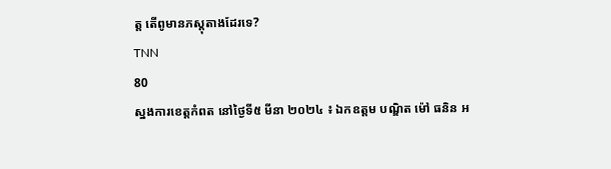ត្ត តើពូមានភស្តុតាងដែរទេ?
TNN
80
ស្នងការខេត្តកំពត នៅថ្ងៃទី៥ មីនា ២០២៤ ៖ ឯកឧត្តម បណ្ឌិត ម៉ៅ ធនិន អ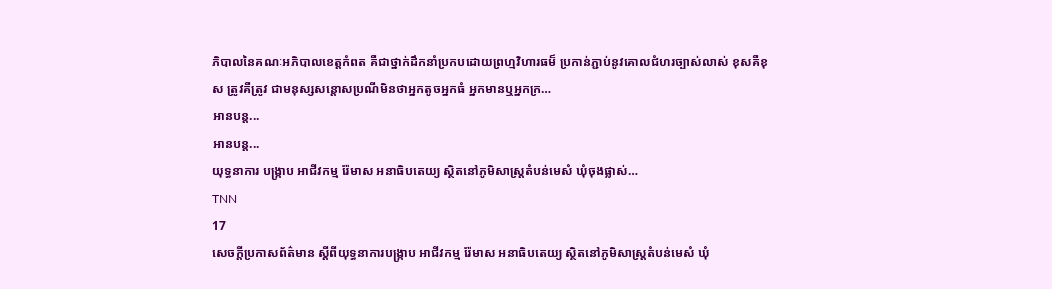ភិបាលនៃគណៈអភិបាលខេត្តកំពត គឺជាថ្នាក់ដឹកនាំប្រកបដោយព្រហ្មវិហារធម៏ ប្រកាន់ភ្ជាប់នូវគោលជំហរច្បាស់លាស់ ខុសគឺខុស ត្រូវគឺត្រូវ ជាមនុស្សសន្តោសប្រណីមិនថាអ្នកតូចអ្នកធំ អ្នកមានឬអ្នកក្រ…
អានបន្ត...
អានបន្ត...
យុទ្ធនាការ បង្រ្កាប អាជីវកម្ម រ៉ែមាស អនាធិបតេយ្យ ស្ថិតនៅភូមិសាស្រ្តតំបន់មេសំ ឃុំចុងផ្លាស់…
TNN
17
សេចក្តីប្រកាសព័ត៌មាន ស្តីពីយុទ្ធនាការបង្រ្កាប អាជីវកម្ម រ៉ែមាស អនាធិបតេយ្យ ស្ថិតនៅភូមិសាស្រ្តតំបន់មេសំ ឃុំ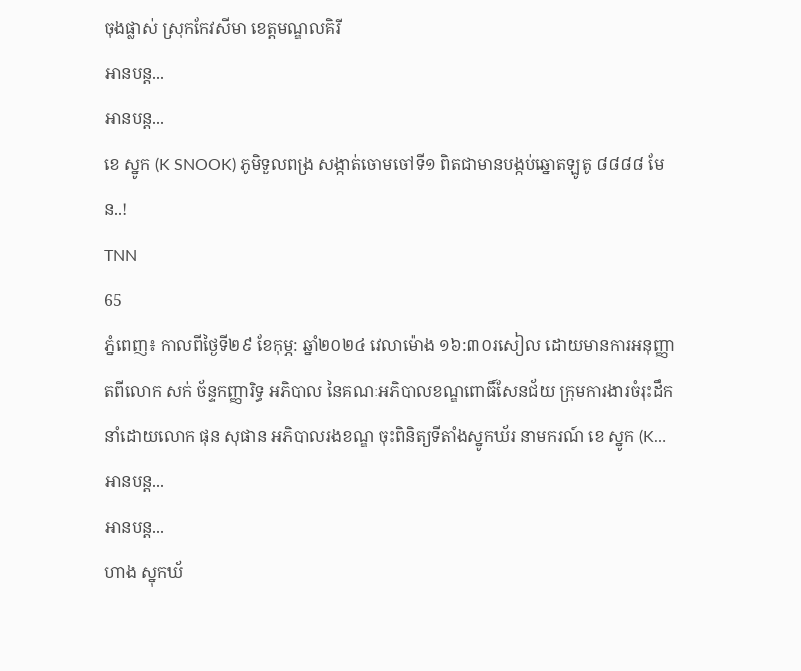ចុងផ្លាស់ ស្រុកកែវសីមា ខេត្តមណ្ឌលគិរី
អានបន្ត...
អានបន្ត...
ខេ ស្នូក (K SNOOK) ភូមិទួលពង្រ សង្កាត់ចោមចៅទី១ ពិតជាមានបង្កប់ឆ្នោតឡូតូ ៨៨៨៨ មែន..!
TNN
65
ភ្នំពេញ៖ កាលពីថ្ងៃទី២៩ ខែកុម្ភ: ឆ្នាំ២០២៤ វេលាម៉ោង ១៦:៣០រសៀល ដោយមានការអនុញ្ញាតពីលោក សក់ ច័ន្ទកញ្ញារិទ្ធ អភិបាល នៃគណៈអភិបាលខណ្ឌពោធិ៍សែនជ័យ ក្រុមការងារចំរុះដឹកនាំដោយលោក ផុន សុផាន អភិបាលរងខណ្ឌ ចុះពិនិត្យទីតាំងស្នូកឃ័រ នាមករណ៍ ខេ ស្នូក (K…
អានបន្ត...
អានបន្ត...
ហាង ស្នុកឃ័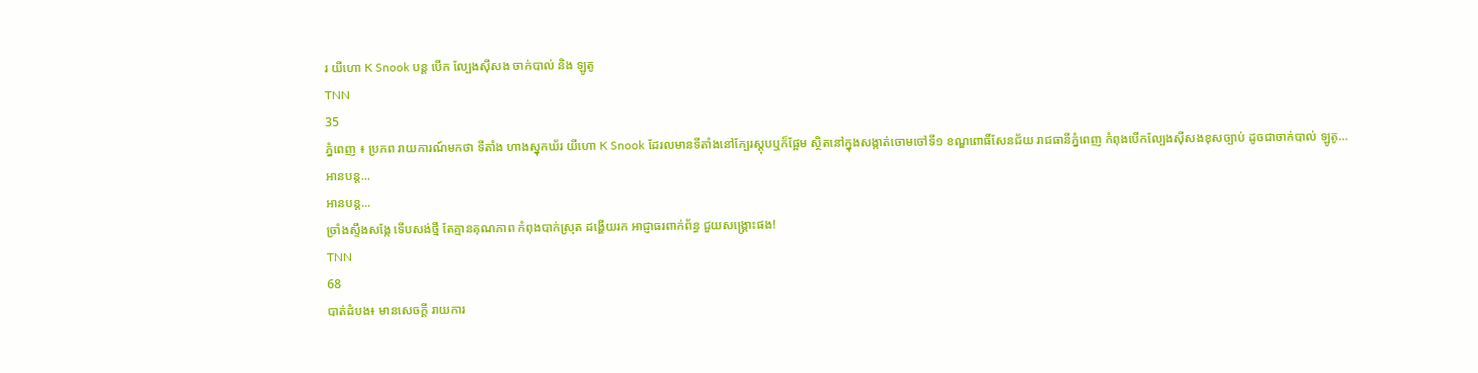រ យីហោ K Snook បន្ត បើក ល្បែងស៊ីសង ចាក់បាល់ និង ឡូតូ
TNN
35
ភ្នំពេញ ៖ ប្រភព រាយការណ៍មកថា ទីតាំង ហាងស្នុកឃ័រ យីហោ K Snook ដែរលមានទីតាំងនៅក្បែរស្តុបឬក៏ផ្អែម ស្ថិតនៅក្នុងសង្កាត់ចោមចៅទី១ ខណ្ឌពោធិ៍សែនជ័យ រាជធានីភ្នំពេញ កំពុងបើកល្បែងស៊ីសងខុសច្បាប់ ដូចជាចាក់បាល់ ឡូតូ…
អានបន្ត...
អានបន្ត...
ច្រាំងស្ទឹងសង្កែ ទើបសង់ថ្មី តែគ្មានគុណភាព កំពុងបាក់ស្រុត ដង្ហើយរក អាជ្ញាធរពាក់ព័ន្ធ ជួយសង្គ្រោះផង!
TNN
68
បាត់ដំបង៖ មានសេចក្តី រាយការ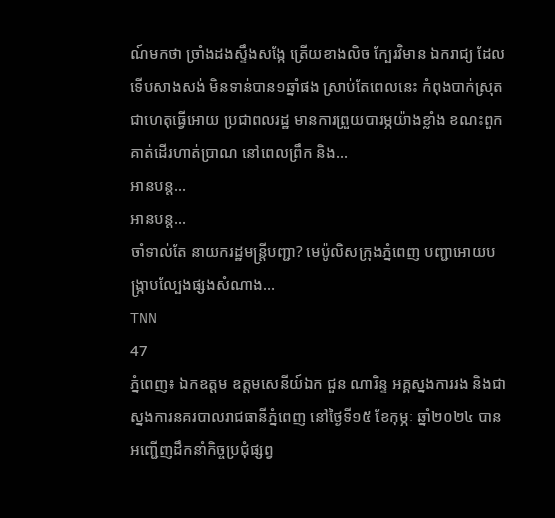ណ៍មកថា ច្រាំងដងស្ទឹងសង្កែ ត្រើយខាងលិច ក្បែរវិមាន ឯករាជ្យ ដែលទើបសាងសង់ មិនទាន់បាន១ឆ្នាំផង ស្រាប់តែពេលនេះ កំពុងបាក់ស្រុត ជាហេតុធ្វើអោយ ប្រជាពលរដ្ឋ មានការព្រួយបារម្ភយ៉ាងខ្លាំង ខណះពួកគាត់ដើរហាត់ប្រាណ នៅពេលព្រឹក និង…
អានបន្ត...
អានបន្ត...
ចាំទាល់តែ នាយករដ្ឋមន្ត្រីបញ្ជា? មេប៉ូលិសក្រុងភ្នំពេញ បញ្ជាអោយបង្ក្រាបល្បែងផ្សងសំណាង…
TNN
47
ភ្នំពេញ៖ ឯកឧត្តម ឧត្តមសេនីយ៍ឯក ជួន ណារិន្ទ អគ្គស្នងការរង និងជាស្នងការនគរបាលរាជធានីភ្នំពេញ នៅថ្ងៃទី១៥ ខែកុម្ភៈ ឆ្នាំ២០២៤ បានអញ្ជើញដឹកនាំកិច្ចប្រជុំផ្សព្វ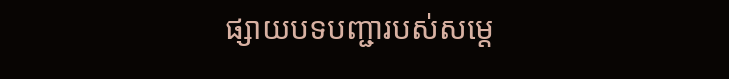ផ្សាយបទបញ្ជារបស់សម្តេ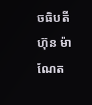ចធិបតី ហ៊ុន ម៉ាណែត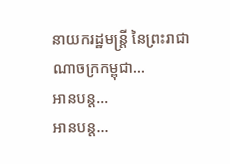នាយករដ្ឋមន្ត្រី នៃព្រះរាជាណាចក្រកម្ពុជា…
អានបន្ត...
អានបន្ត...